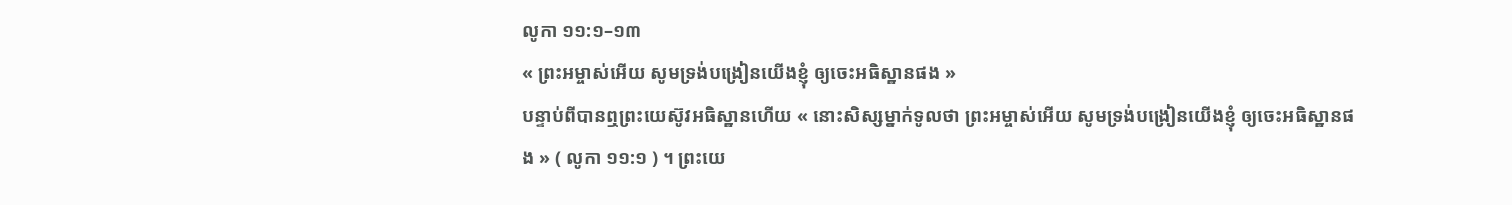លូកា ១១:១–១៣
« ព្រះអម្ចាស់អើយ សូមទ្រង់បង្រៀនយើងខ្ញុំ ឲ្យចេះអធិស្ឋានផង »
បន្ទាប់ពីបានឮព្រះយេស៊ូវអធិស្ឋានហើយ « នោះសិស្សម្នាក់ទូលថា ព្រះអម្ចាស់អើយ សូមទ្រង់បង្រៀនយើងខ្ញុំ ឲ្យចេះអធិស្ឋានផង » ( លូកា ១១:១ ) ។ ព្រះយេ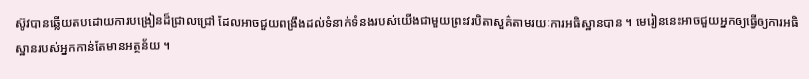ស៊ូវបានឆ្លើយតបដោយការបង្រៀនដ៏ជ្រាលជ្រៅ ដែលអាចជួយពង្រឹងដល់ទំនាក់ទំនងរបស់យើងជាមួយព្រះវរបិតាសួគ៌តាមរយៈការអធិស្ឋានបាន ។ មេរៀននេះអាចជួយអ្នកឲ្យធ្វើឲ្យការអធិស្ឋានរបស់អ្នកកាន់តែមានអត្ថន័យ ។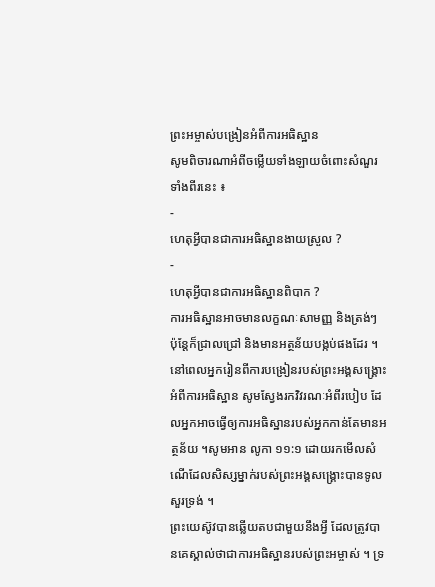ព្រះអម្ចាស់បង្រៀនអំពីការអធិស្ឋាន
សូមពិចារណាអំពីចម្លើយទាំងឡាយចំពោះសំណួរទាំងពីរនេះ ៖
-
ហេតុអ្វីបានជាការអធិស្ឋានងាយស្រួល ?
-
ហេតុអ្វីបានជាការអធិស្ឋានពិបាក ?
ការអធិស្ឋានអាចមានលក្ខណៈសាមញ្ញ និងត្រង់ៗ ប៉ុន្តែក៏ជ្រាលជ្រៅ និងមានអត្ថន័យបង្កប់ផងដែរ ។ នៅពេលអ្នករៀនពីការបង្រៀនរបស់ព្រះអង្គសង្គ្រោះអំពីការអធិស្ឋាន សូមស្វែងរកវិវរណៈអំពីរបៀប ដែលអ្នកអាចធ្វើឲ្យការអធិស្ឋានរបស់អ្នកកាន់តែមានអត្ថន័យ ។សូមអាន លូកា ១១:១ ដោយរកមើលសំណើដែលសិស្សម្នាក់របស់ព្រះអង្គសង្គ្រោះបានទូលសួរទ្រង់ ។
ព្រះយេស៊ូវបានឆ្លើយតបជាមួយនឹងអ្វី ដែលត្រូវបានគេស្គាល់ថាជាការអធិស្ឋានរបស់ព្រះអម្ចាស់ ។ ទ្រ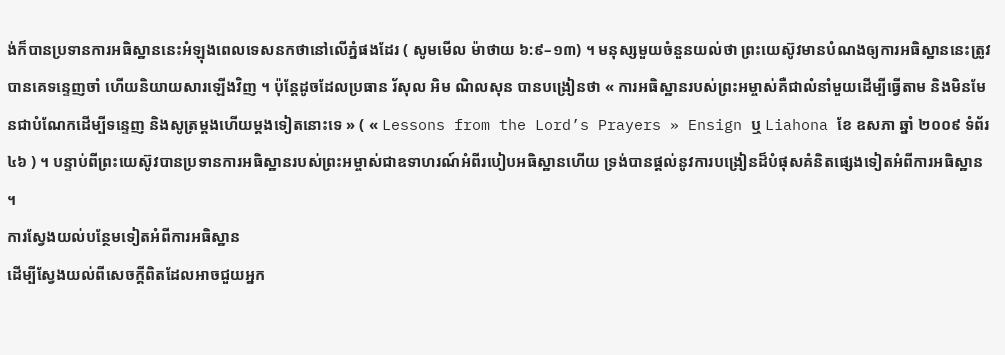ង់ក៏បានប្រទានការអធិស្ឋាននេះអំឡុងពេលទេសនកថានៅលើភ្នំផងដែរ ( សូមមើល ម៉ាថាយ ៦:៩–១៣) ។ មនុស្សមួយចំនួនយល់ថា ព្រះយេស៊ូវមានបំណងឲ្យការអធិស្ឋាននេះត្រូវបានគេទន្ទេញចាំ ហើយនិយាយសារឡើងវិញ ។ ប៉ុន្តែដូចដែលប្រធាន រ័សុល អិម ណិលសុន បានបង្រៀនថា « ការអធិស្ឋានរបស់ព្រះអម្ចាស់គឺជាលំនាំមួយដើម្បីធ្វើតាម និងមិនមែនជាបំណែកដើម្បីទន្ទេញ និងសូត្រម្តងហើយម្តងទៀតនោះទេ » ( « Lessons from the Lord’s Prayers » Ensign ឬ Liahona ខែ ឧសភា ឆ្នាំ ២០០៩ ទំព័រ ៤៦ ) ។ បន្ទាប់ពីព្រះយេស៊ូវបានប្រទានការអធិស្ឋានរបស់ព្រះអម្ចាស់ជាឧទាហរណ៍អំពីរបៀបអធិស្ឋានហើយ ទ្រង់បានផ្តល់នូវការបង្រៀនដ៏បំផុសគំនិតផ្សេងទៀតអំពីការអធិស្ឋាន ។
ការស្វែងយល់បន្ថែមទៀតអំពីការអធិស្ឋាន
ដើម្បីស្វែងយល់ពីសេចក្តីពិតដែលអាចជួយអ្នក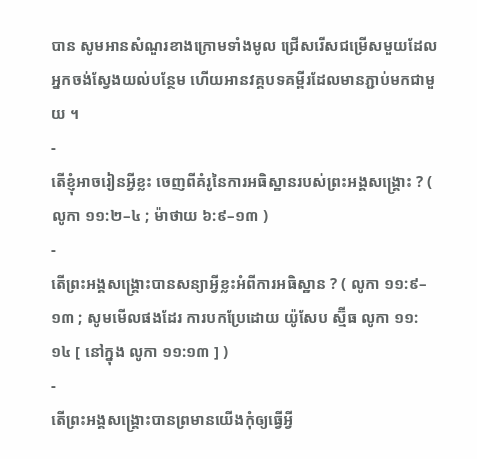បាន សូមអានសំណួរខាងក្រោមទាំងមូល ជ្រើសរើសជម្រើសមួយដែលអ្នកចង់ស្វែងយល់បន្ថែម ហើយអានវគ្គបទគម្ពីរដែលមានភ្ជាប់មកជាមួយ ។
-
តើខ្ញុំអាចរៀនអ្វីខ្លះ ចេញពីគំរូនៃការអធិស្ឋានរបស់ព្រះអង្គសង្គ្រោះ ? ( លូកា ១១:២–៤ ; ម៉ាថាយ ៦:៩–១៣ )
-
តើព្រះអង្គសង្គ្រោះបានសន្យាអ្វីខ្លះអំពីការអធិស្ឋាន ? ( លូកា ១១:៩–១៣ ; សូមមើលផងដែរ ការបកប្រែដោយ យ៉ូសែប ស្ម៊ីធ លូកា ១១:១៤ [ នៅក្នុង លូកា ១១:១៣ ] )
-
តើព្រះអង្គសង្គ្រោះបានព្រមានយើងកុំឲ្យធ្វើអ្វី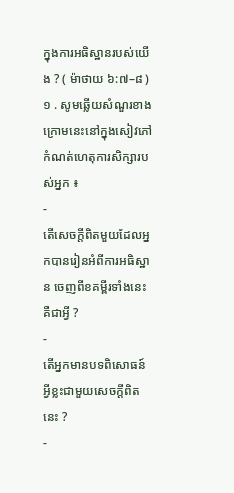ក្នុងការអធិស្ឋានរបស់យើង ? ( ម៉ាថាយ ៦:៧–៨ )
១ . សូមឆ្លើយសំណួរខាងក្រោមនេះនៅក្នុងសៀវភៅកំណត់ហេតុការសិក្សារបស់អ្នក ៖
-
តើសេចក្តីពិតមួយដែលអ្នកបានរៀនអំពីការអធិស្ឋាន ចេញពីខគម្ពីរទាំងនេះគឺជាអ្វី ?
-
តើអ្នកមានបទពិសោធន៍អ្វីខ្លះជាមួយសេចក្ដីពិតនេះ ?
-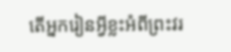តើអ្នករៀនអ្វីខ្លះអំពីព្រះវរ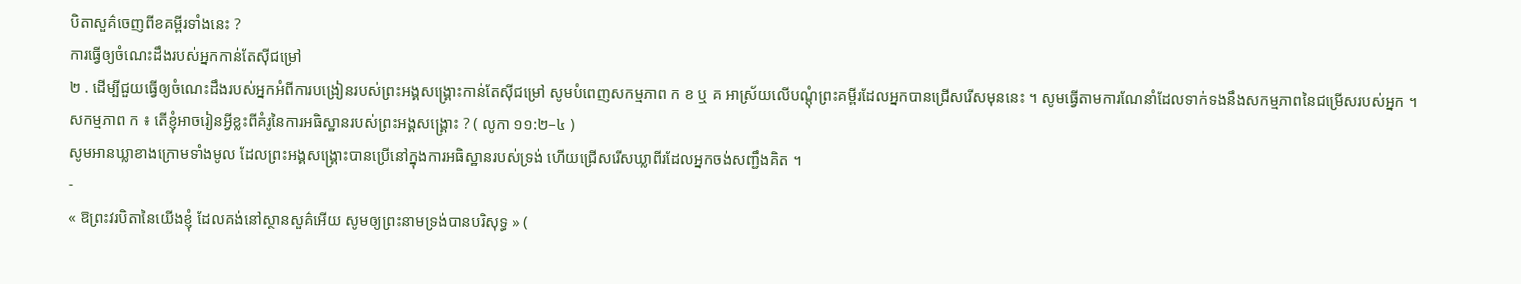បិតាសួគ៌ចេញពីខគម្ពីរទាំងនេះ ?
ការធ្វើឲ្យចំណេះដឹងរបស់អ្នកកាន់តែស៊ីជម្រៅ
២ . ដើម្បីជួយធ្វើឲ្យចំណេះដឹងរបស់អ្នកអំពីការបង្រៀនរបស់ព្រះអង្គសង្គ្រោះកាន់តែស៊ីជម្រៅ សូមបំពេញសកម្មភាព ក ខ ឬ គ អាស្រ័យលើបណ្ដុំព្រះគម្ពីរដែលអ្នកបានជ្រើសរើសមុននេះ ។ សូមធ្វើតាមការណែនាំដែលទាក់ទងនឹងសកម្មភាពនៃជម្រើសរបស់អ្នក ។
សកម្មភាព ក ៖ តើខ្ញុំអាចរៀនអ្វីខ្លះពីគំរូនៃការអធិស្ឋានរបស់ព្រះអង្គសង្គ្រោះ ? ( លូកា ១១:២–៤ )
សូមអានឃ្លាខាងក្រោមទាំងមូល ដែលព្រះអង្គសង្គ្រោះបានប្រើនៅក្នុងការអធិស្ឋានរបស់ទ្រង់ ហើយជ្រើសរើសឃ្លាពីរដែលអ្នកចង់សញ្ជឹងគិត ។
-
« ឱព្រះវរបិតានៃយើងខ្ញុំ ដែលគង់នៅស្ថានសួគ៌អើយ សូមឲ្យព្រះនាមទ្រង់បានបរិសុទ្ធ » (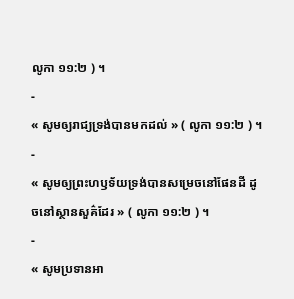លូកា ១១:២ ) ។
-
« សូមឲ្យរាជ្យទ្រង់បានមកដល់ » ( លូកា ១១:២ ) ។
-
« សូមឲ្យព្រះហឫទ័យទ្រង់បានសម្រេចនៅផែនដី ដូចនៅស្ថានសួគ៌ដែរ » ( លូកា ១១:២ ) ។
-
« សូមប្រទានអា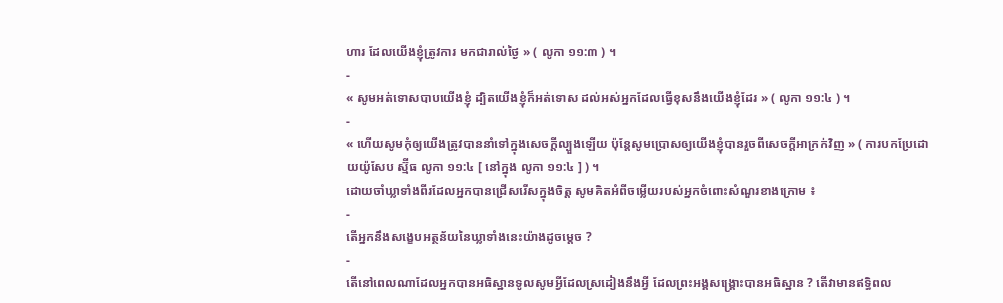ហារ ដែលយើងខ្ញុំត្រូវការ មកជារាល់ថ្ងៃ » ( លូកា ១១:៣ ) ។
-
« សូមអត់ទោសបាបយើងខ្ញុំ ដ្បិតយើងខ្ញុំក៏អត់ទោស ដល់អស់អ្នកដែលធ្វើខុសនឹងយើងខ្ញុំដែរ » ( លូកា ១១:៤ ) ។
-
« ហើយសូមកុំឲ្យយើងត្រូវបាននាំទៅក្នុងសេចក្ដីល្បួងឡើយ ប៉ុន្តែសូមប្រោសឲ្យយើងខ្ញុំបានរួចពីសេចក្ដីអាក្រក់វិញ » ( ការបកប្រែដោយយ៉ូសែប ស្ម៊ីធ លូកា ១១:៤ [ នៅក្នុង លូកា ១១:៤ ] ) ។
ដោយចាំឃ្លាទាំងពីរដែលអ្នកបានជ្រើសរើសក្នុងចិត្ត សូមគិតអំពីចម្លើយរបស់អ្នកចំពោះសំណួរខាងក្រោម ៖
-
តើអ្នកនឹងសង្ខេបអត្ថន័យនៃឃ្លាទាំងនេះយ៉ាងដូចម្តេច ?
-
តើនៅពេលណាដែលអ្នកបានអធិស្ឋានទូលសូមអ្វីដែលស្រដៀងនឹងអ្វី ដែលព្រះអង្គសង្គ្រោះបានអធិស្ឋាន ? តើវាមានឥទ្ធិពល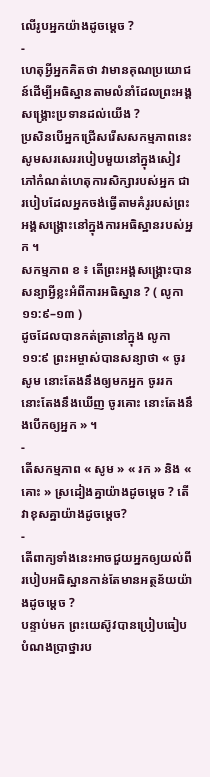លើរូបអ្នកយ៉ាងដូចម្តេច ?
-
ហេតុអ្វីអ្នកគិតថា វាមានគុណប្រយោជន៍ដើម្បីអធិស្ឋានតាមលំនាំដែលព្រះអង្គសង្គ្រោះប្រទានដល់យើង ?
ប្រសិនបើអ្នកជ្រើសរើសសកម្មភាពនេះ សូមសរសេររបៀបមួយនៅក្នុងសៀវភៅកំណត់ហេតុការសិក្សារបស់អ្នក ជារបៀបដែលអ្នកចង់ធ្វើតាមគំរូរបស់ព្រះអង្គសង្គ្រោះនៅក្នុងការអធិស្ឋានរបស់អ្នក ។
សកម្មភាព ខ ៖ តើព្រះអង្គសង្គ្រោះបានសន្យាអ្វីខ្លះអំពីការអធិស្ឋាន ? ( លូកា ១១:៩–១៣ )
ដូចដែលបានកត់ត្រានៅក្នុង លូកា ១១:៩ ព្រះអម្ចាស់បានសន្យាថា « ចូរសូម នោះតែងនឹងឲ្យមកអ្នក ចូររក នោះតែងនឹងឃើញ ចូរគោះ នោះតែងនឹងបើកឲ្យអ្នក » ។
-
តើសកម្មភាព « សូម » « រក » និង « គោះ » ស្រដៀងគ្នាយ៉ាងដូចម្តេច ? តើវាខុសគ្នាយ៉ាងដូចម្ដេច?
-
តើពាក្យទាំងនេះអាចជួយអ្នកឲ្យយល់ពីរបៀបអធិស្ឋានកាន់តែមានអត្ថន័យយ៉ាងដូចម្តេច ?
បន្ទាប់មក ព្រះយេស៊ូវបានប្រៀបធៀបបំណងប្រាថ្នារប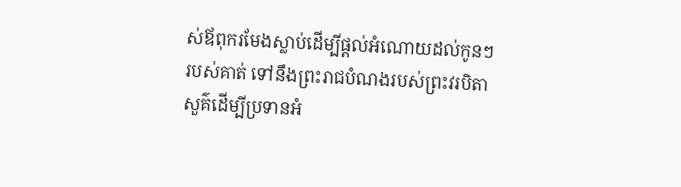ស់ឪពុករមែងស្លាប់ដើម្បីផ្តល់អំណោយដល់កូនៗរបស់គាត់ ទៅនឹងព្រះរាជបំណងរបស់ព្រះវរបិតាសួគ៌ដើម្បីប្រទានអំ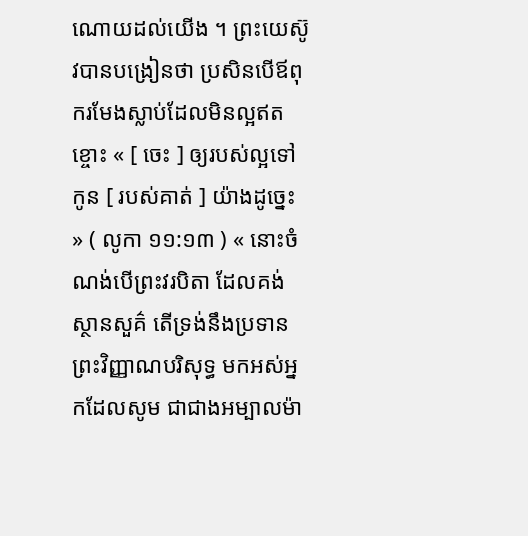ណោយដល់យើង ។ ព្រះយេស៊ូវបានបង្រៀនថា ប្រសិនបើឪពុករមែងស្លាប់ដែលមិនល្អឥតខ្ចោះ « [ ចេះ ] ឲ្យរបស់ល្អទៅកូន [ របស់គាត់ ] យ៉ាងដូច្នេះ » ( លូកា ១១:១៣ ) « នោះចំណង់បើព្រះវរបិតា ដែលគង់ស្ថានសួគ៌ តើទ្រង់នឹងប្រទានព្រះវិញ្ញាណបរិសុទ្ធ មកអស់អ្នកដែលសូម ជាជាងអម្បាលម៉ា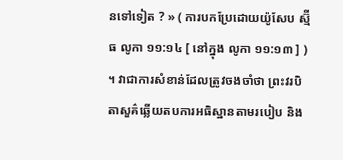នទៅទៀត ? » ( ការបកប្រែដោយយ៉ូសែប ស្ម៊ីធ លូកា ១១:១៤ [ នៅក្នុង លូកា ១១:១៣ ] ) ។ វាជាការសំខាន់ដែលត្រូវចងចាំថា ព្រះវរបិតាសួគ៌ឆ្លើយតបការអធិស្ឋានតាមរបៀប និង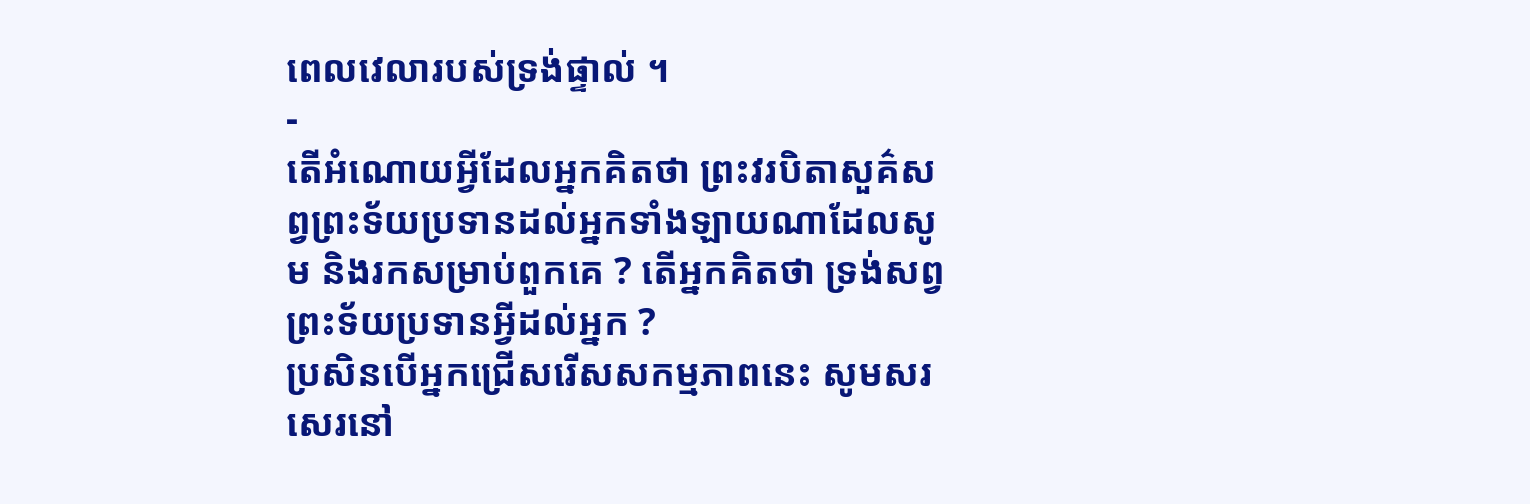ពេលវេលារបស់ទ្រង់ផ្ទាល់ ។
-
តើអំណោយអ្វីដែលអ្នកគិតថា ព្រះវរបិតាសួគ៌សព្វព្រះទ័យប្រទានដល់អ្នកទាំងឡាយណាដែលសូម និងរកសម្រាប់ពួកគេ ? តើអ្នកគិតថា ទ្រង់សព្វព្រះទ័យប្រទានអ្វីដល់អ្នក ?
ប្រសិនបើអ្នកជ្រើសរើសសកម្មភាពនេះ សូមសរសេរនៅ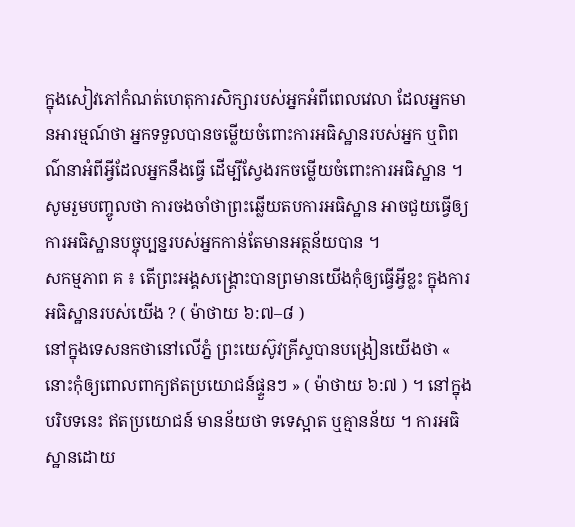ក្នុងសៀវភៅកំណត់ហេតុការសិក្សារបស់អ្នកអំពីពេលវេលា ដែលអ្នកមានអារម្មណ៍ថា អ្នកទទួលបានចម្លើយចំពោះការអធិស្ឋានរបស់អ្នក ឬពិពណ៌នាអំពីអ្វីដែលអ្នកនឹងធ្វើ ដើម្បីស្វែងរកចម្លើយចំពោះការអធិស្ឋាន ។
សូមរួមបញ្ចូលថា ការចងចាំថាព្រះឆ្លើយតបការអធិស្ឋាន អាចជួយធ្វើឲ្យការអធិស្ឋានបច្ចុប្បន្នរបស់អ្នកកាន់តែមានអត្ថន័យបាន ។
សកម្មភាព គ ៖ តើព្រះអង្គសង្រ្គោះបានព្រមានយើងកុំឲ្យធ្វើអ្វីខ្លះ ក្នុងការអធិស្ឋានរបស់យើង ? ( ម៉ាថាយ ៦:៧–៨ )
នៅក្នុងទេសនកថានៅលើភ្នំ ព្រះយេស៊ូវគ្រីស្ទបានបង្រៀនយើងថា « នោះកុំឲ្យពោលពាក្យឥតប្រយោជន៍ផ្ទួនៗ » ( ម៉ាថាយ ៦:៧ ) ។ នៅក្នុងបរិបទនេះ ឥតប្រយោជន៍ មានន័យថា ទទេស្អាត ឬគ្មានន័យ ។ ការអធិស្ឋានដោយ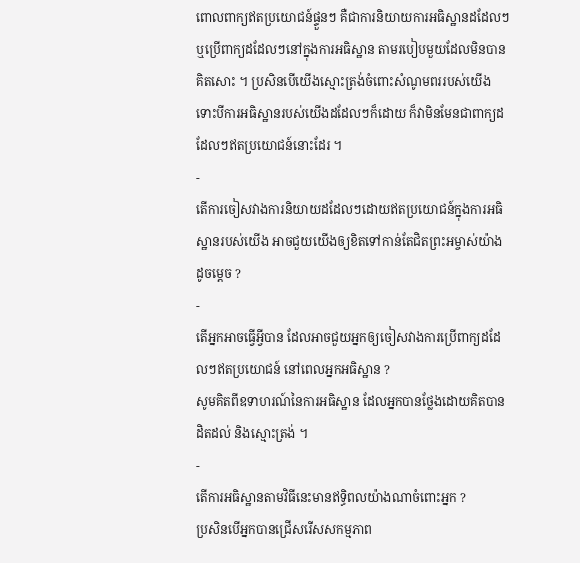ពោលពាក្យឥតប្រយោជន៍ផ្ទួនៗ គឺជាការនិយាយការអធិស្ឋានដដែលៗ ឬប្រើពាក្យដដែលៗនៅក្នុងការអធិស្ឋាន តាមរបៀបមួយដែលមិនបានគិតសោះ ។ ប្រសិនបើយើងស្មោះត្រង់ចំពោះសំណូមពររបស់យើង ទោះបីការអធិស្ឋានរបស់យើងដដែលៗក៏ដោយ ក៏វាមិនមែនជាពាក្យដដែលៗឥតប្រយោជន៍នោះដែរ ។
-
តើការចៀសវាងការនិយាយដដែលៗដោយឥតប្រយោជន៍ក្នុងការអធិស្ឋានរបស់យើង អាចជួយយើងឲ្យខិតទៅកាន់តែជិតព្រះអម្ចាស់យ៉ាងដូចម្តេច ?
-
តើអ្នកអាចធ្វើអ្វីបាន ដែលអាចជួយអ្នកឲ្យចៀសវាងការប្រើពាក្យដដែលៗឥតប្រយោជន៍ នៅពេលអ្នកអធិស្ឋាន ?
សូមគិតពីឧទាហរណ៍នៃការអធិស្ឋាន ដែលអ្នកបានថ្លែងដោយគិតបានដិតដល់ និងស្មោះត្រង់ ។
-
តើការអធិស្ឋានតាមវិធីនេះមានឥទ្ធិពលយ៉ាងណាចំពោះអ្នក ?
ប្រសិនបើអ្នកបានជ្រើសរើសសកម្មភាព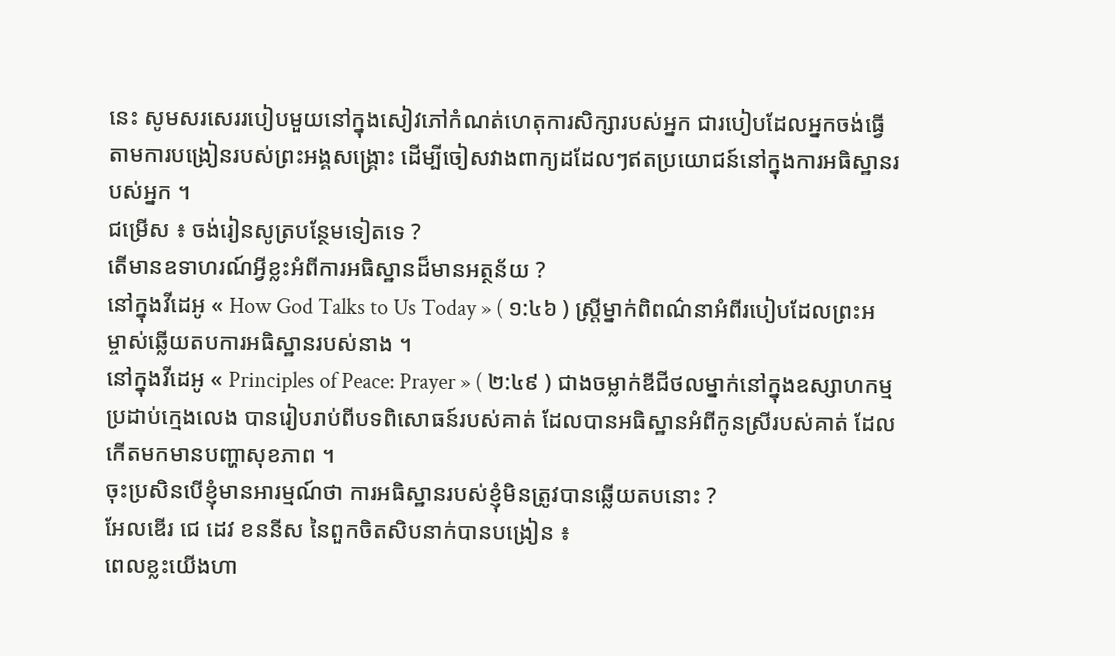នេះ សូមសរសេររបៀបមួយនៅក្នុងសៀវភៅកំណត់ហេតុការសិក្សារបស់អ្នក ជារបៀបដែលអ្នកចង់ធ្វើតាមការបង្រៀនរបស់ព្រះអង្គសង្គ្រោះ ដើម្បីចៀសវាងពាក្យដដែលៗឥតប្រយោជន៍នៅក្នុងការអធិស្ឋានរបស់អ្នក ។
ជម្រើស ៖ ចង់រៀនសូត្របន្ថែមទៀតទេ ?
តើមានឧទាហរណ៍អ្វីខ្លះអំពីការអធិស្ឋានដ៏មានអត្ថន័យ ?
នៅក្នុងវីដេអូ « How God Talks to Us Today » ( ១:៤៦ ) ស្ត្រីម្នាក់ពិពណ៌នាអំពីរបៀបដែលព្រះអម្ចាស់ឆ្លើយតបការអធិស្ឋានរបស់នាង ។
នៅក្នុងវីដេអូ « Principles of Peace: Prayer » ( ២:៤៩ ) ជាងចម្លាក់ឌីជីថលម្នាក់នៅក្នុងឧស្សាហកម្មប្រដាប់ក្មេងលេង បានរៀបរាប់ពីបទពិសោធន៍របស់គាត់ ដែលបានអធិស្ឋានអំពីកូនស្រីរបស់គាត់ ដែលកើតមកមានបញ្ហាសុខភាព ។
ចុះប្រសិនបើខ្ញុំមានអារម្មណ៍ថា ការអធិស្ឋានរបស់ខ្ញុំមិនត្រូវបានឆ្លើយតបនោះ ?
អែលឌើរ ជេ ដេវ ខននីស នៃពួកចិតសិបនាក់បានបង្រៀន ៖
ពេលខ្លះយើងហា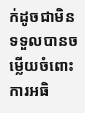ក់ដូចជាមិនទទួលបានចម្លើយចំពោះការអធិ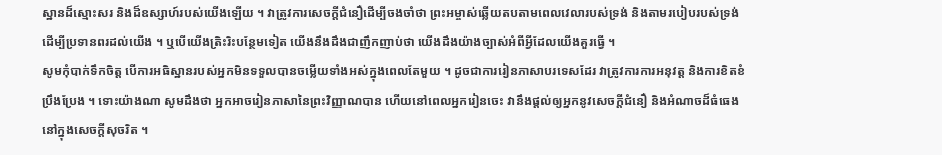ស្ឋានដ៏ស្មោះសរ និងដ៏ឧស្សាហ៍របស់យើងឡើយ ។ វាត្រូវការសេចក្ដីជំនឿដើម្បីចងចាំថា ព្រះអម្ចាស់ឆ្លើយតបតាមពេលវេលារបស់ទ្រង់ និងតាមរបៀបរបស់ទ្រង់ ដើម្បីប្រទានពរដល់យើង ។ ឬបើយើងត្រិះរិះបន្ថែមទៀត យើងនឹងដឹងជាញឹកញាប់ថា យើងដឹងយ៉ាងច្បាស់អំពីអ្វីដែលយើងគួរធ្វើ ។
សូមកុំបាក់ទឹកចិត្ត បើការអធិស្ឋានរបស់អ្នកមិនទទួលបានចម្លើយទាំងអស់ក្នុងពេលតែមួយ ។ ដូចជាការរៀនភាសាបរទេសដែរ វាត្រូវការការអនុវត្ត និងការខិតខំប្រឹងប្រែង ។ ទោះយ៉ាងណា សូមដឹងថា អ្នកអាចរៀនភាសានៃព្រះវិញ្ញាណបាន ហើយនៅពេលអ្នករៀនចេះ វានឹងផ្តល់ឲ្យអ្នកនូវសេចក្ដីជំនឿ និងអំណាចដ៏ធំធេងនៅក្នុងសេចក្តីសុចរិត ។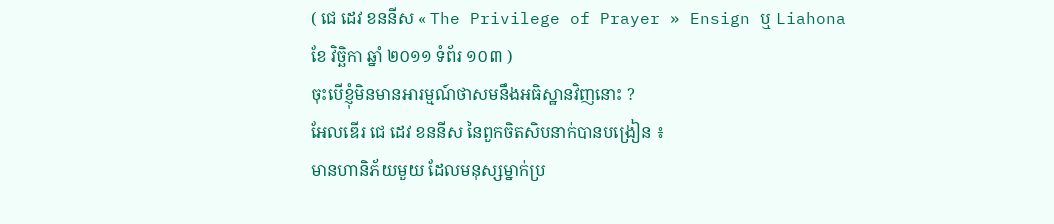( ជេ ដេវ ខននីស « The Privilege of Prayer » Ensign ឬ Liahona ខែ វិច្ឆិកា ឆ្នាំ ២០១១ ទំព័រ ១០៣ )
ចុះបើខ្ញុំមិនមានអារម្មណ៍ថាសមនឹងអធិស្ឋានវិញនោះ ?
អែលឌើរ ជេ ដេវ ខននីស នៃពួកចិតសិបនាក់បានបង្រៀន ៖
មានហានិភ័យមួយ ដែលមនុស្សម្នាក់ប្រ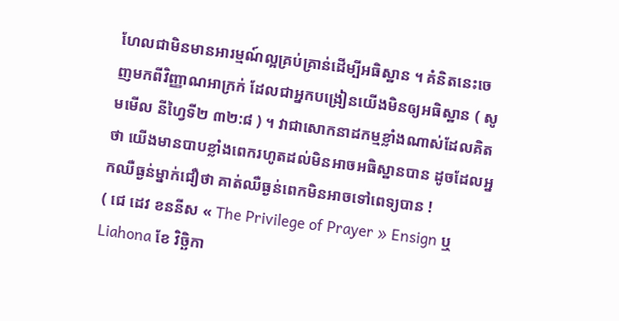ហែលជាមិនមានអារម្មណ៍ល្អគ្រប់គ្រាន់ដើម្បីអធិស្ឋាន ។ គំនិតនេះចេញមកពីវិញ្ញាណអាក្រក់ ដែលជាអ្នកបង្រៀនយើងមិនឲ្យអធិស្ឋាន ( សូមមើល នីហ្វៃទី២ ៣២:៨ ) ។ វាជាសោកនាដកម្មខ្លាំងណាស់ដែលគិតថា យើងមានបាបខ្លាំងពេករហូតដល់មិនអាចអធិស្ឋានបាន ដូចដែលអ្នកឈឺធ្ងន់ម្នាក់ជឿថា គាត់ឈឺធ្ងន់ពេកមិនអាចទៅពេទ្យបាន !
( ជេ ដេវ ខននីស « The Privilege of Prayer » Ensign ឬ Liahona ខែ វិច្ឆិកា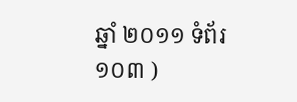ឆ្នាំ ២០១១ ទំព័រ ១០៣ )